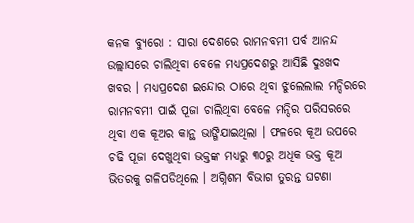କନକ ବ୍ୟୁରୋ : ସାରା ଦେଶରେ ରାମନବମୀ ପର୍ବ ଆନନ୍ଦ ଉଲ୍ଲାସରେ ଚାଲିଥିବା ବେଳେ ମଧ୍ୟପ୍ରଦେଶରୁ ଆସିଛି ଦୁଃଖଦ ଖବର । ମଧ୍ୟପ୍ରଦେଶ ଇନ୍ଦୋର ଠାରେ ଥିବା ଝୁଲେଲାଲ ମନ୍ଦିରରେ ରାମନବମୀ ପାଇଁ ପୂଜା ଚାଲିଥିବା ବେଳେ ମନ୍ଦିର ପରିସରରେ ଥିବା ଏକ କୂଅର କାନ୍ଥ ଭାଙ୍ଗିଯାଇଥିଲା । ଫଳରେ କୂଅ ଉପରେ ଚଢି ପୂଜା ଦେଖୁଥିବା ଭକ୍ତଙ୍କ ମଧ୍ୟରୁ ୩୦ରୁ ଅଧିକ ଭକ୍ତ କୂଅ ଭିତରକୁ ଗଳିପଡିଥିଲେ । ଅଗ୍ନିଶମ ବିଭାଗ ତୁରନ୍ତ ଘଟଣା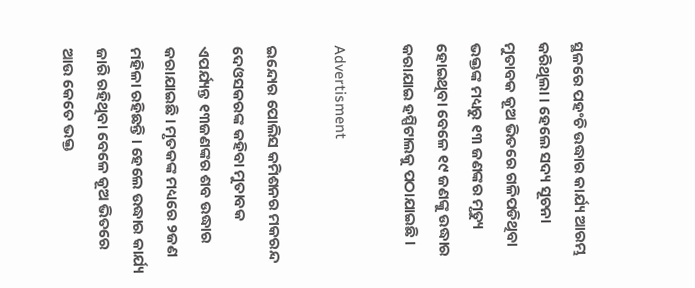ସ୍ଥଳରେ ପହଂଚି ଉଦ୍ଧାର କାର୍ଯ୍ୟ ଆରମ୍ଭ କରିଥିଲା । ହେଲେ ସଦ୍ୟ ସୂଚନା ମୁତାବକ କୂଅ ଭିତରେ ଗଳିପଡିଥିବା ଭକ୍ତଙ୍କ ମଧ୍ୟରୁ ୧୩ ଜଣଙ୍କର ମୃତ୍ୟୁ ହୋଇଥିବା ବେଳେ ୧୯ ଜଣଙ୍କୁ ଉଦ୍ଧାର କରାଯାଇ ହସ୍ପିଟାଲକୁ ପଠାଯାଇଛି ।

Advertisment

ଇନ୍ଦୋର ପୋଲିସ କମିଶନର ମକରନ୍ଦ ଦେଓସକରଙ୍କ କହିବା ମୁତାବକ ଏପର୍ଯ୍ୟନ୍ତ ୧୩ଜଣଙ୍କର ଶବ ଉଦ୍ଧାର କରାଯାଇଛି । ମୃତକଙ୍କ ମଧ୍ୟରେ ୨ଜଣ ମହିଳା ରହିଛନ୍ତି । ହେଲେ ଉଦ୍ଧାର କାର୍ଯ୍ୟ ଜାରି ରହିଥିବା ବେଳେ କୂଅ ଭିତରେ ଆଉ କେତେ ଭକ୍ତ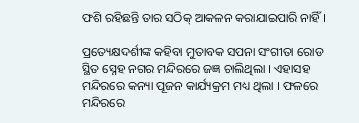ଫଶି ରହିଛନ୍ତି ତାର ସଠିକ୍ ଆକଳନ କରାଯାଇପାରି ନାହିଁ ।

ପ୍ରତ୍ୟେକ୍ଷଦର୍ଶୀଙ୍କ କହିବା ମୁତାବକ ସପନା ସଂଗୀତା ରୋଡ ସ୍ଥିତ ସ୍ନେହ ନଗର ମନ୍ଦିରରେ ଜଜ୍ଞ ଚାଲିଥିଲା । ଏହାସହ ମନ୍ଦିରରେ କନ୍ୟା ପୂଜନ କାର୍ଯ୍ୟକ୍ରମ ମଧ୍ୟ ଥିଲା । ଫଳରେ ମନ୍ଦିରରେ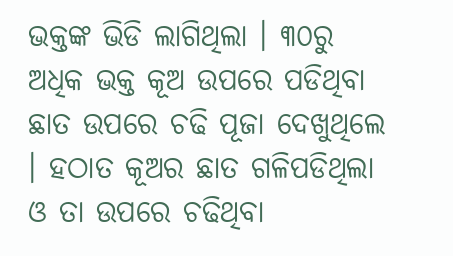ଭକ୍ତଙ୍କ ଭିଡି ଲାଗିଥିଲା । ୩୦ରୁ ଅଧିକ ଭକ୍ତ କୂଅ ଉପରେ ପଡିଥିବା ଛାତ ଉପରେ ଚଢି ପୂଜା ଦେଖୁଥିଲେ । ହଠାତ କୂଅର ଛାତ ଗଳିପଡିଥିଲା ଓ ତା ଉପରେ ଚଢିଥିବା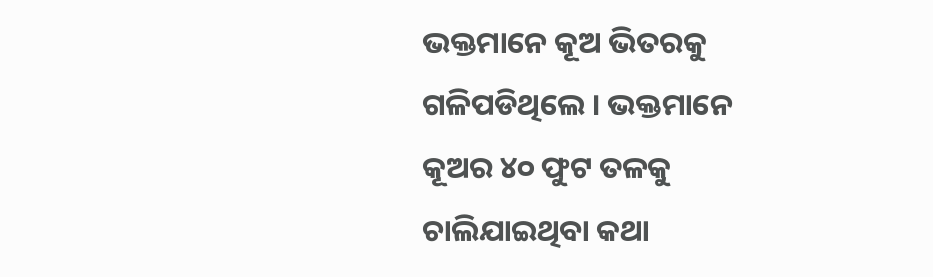ଭକ୍ତମାନେ କୂଅ ଭିତରକୁ ଗଳିପଡିଥିଲେ । ଭକ୍ତମାନେ କୂଅର ୪୦ ଫୁଟ ତଳକୁ ଚାଲିଯାଇଥିବା କଥା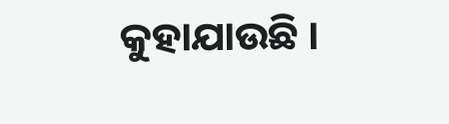କୁହାଯାଉଛି ।